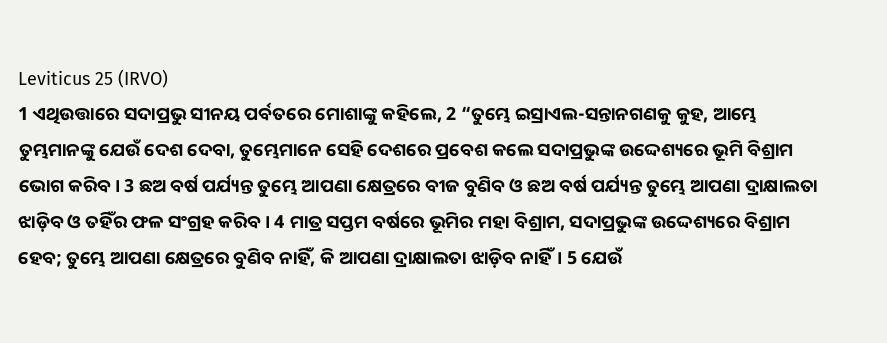Leviticus 25 (IRVO)
1 ଏଥିଉତ୍ତାରେ ସଦାପ୍ରଭୁ ସୀନୟ ପର୍ବତରେ ମୋଶାଙ୍କୁ କହିଲେ, 2 “ତୁମ୍ଭେ ଇସ୍ରାଏଲ-ସନ୍ତାନଗଣକୁ କୁହ, ଆମ୍ଭେ ତୁମ୍ଭମାନଙ୍କୁ ଯେଉଁ ଦେଶ ଦେବା, ତୁମ୍ଭେମାନେ ସେହି ଦେଶରେ ପ୍ରବେଶ କଲେ ସଦାପ୍ରଭୁଙ୍କ ଉଦ୍ଦେଶ୍ୟରେ ଭୂମି ବିଶ୍ରାମ ଭୋଗ କରିବ। 3 ଛଅ ବର୍ଷ ପର୍ଯ୍ୟନ୍ତ ତୁମ୍ଭେ ଆପଣା କ୍ଷେତ୍ରରେ ବୀଜ ବୁଣିବ ଓ ଛଅ ବର୍ଷ ପର୍ଯ୍ୟନ୍ତ ତୁମ୍ଭେ ଆପଣା ଦ୍ରାକ୍ଷାଲତା ଝାଡ଼ିବ ଓ ତହିଁର ଫଳ ସଂଗ୍ରହ କରିବ। 4 ମାତ୍ର ସପ୍ତମ ବର୍ଷରେ ଭୂମିର ମହା ବିଶ୍ରାମ, ସଦାପ୍ରଭୁଙ୍କ ଉଦ୍ଦେଶ୍ୟରେ ବିଶ୍ରାମ ହେବ; ତୁମ୍ଭେ ଆପଣା କ୍ଷେତ୍ରରେ ବୁଣିବ ନାହିଁ, କି ଆପଣା ଦ୍ରାକ୍ଷାଲତା ଝାଡ଼ିବ ନାହିଁ। 5 ଯେଉଁ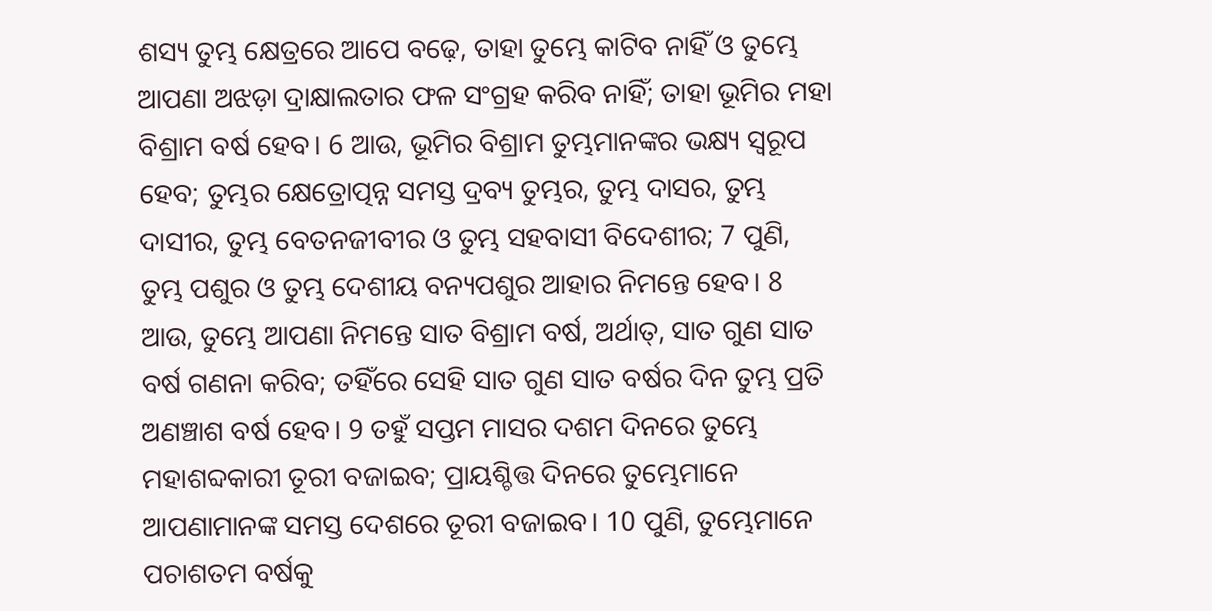ଶସ୍ୟ ତୁମ୍ଭ କ୍ଷେତ୍ରରେ ଆପେ ବଢ଼େ, ତାହା ତୁମ୍ଭେ କାଟିବ ନାହିଁ ଓ ତୁମ୍ଭେ ଆପଣା ଅଝଡ଼ା ଦ୍ରାକ୍ଷାଲତାର ଫଳ ସଂଗ୍ରହ କରିବ ନାହିଁ; ତାହା ଭୂମିର ମହା ବିଶ୍ରାମ ବର୍ଷ ହେବ। 6 ଆଉ, ଭୂମିର ବିଶ୍ରାମ ତୁମ୍ଭମାନଙ୍କର ଭକ୍ଷ୍ୟ ସ୍ୱରୂପ ହେବ; ତୁମ୍ଭର କ୍ଷେତ୍ରୋତ୍ପନ୍ନ ସମସ୍ତ ଦ୍ରବ୍ୟ ତୁମ୍ଭର, ତୁମ୍ଭ ଦାସର, ତୁମ୍ଭ ଦାସୀର, ତୁମ୍ଭ ବେତନଜୀବୀର ଓ ତୁମ୍ଭ ସହବାସୀ ବିଦେଶୀର; 7 ପୁଣି, ତୁମ୍ଭ ପଶୁର ଓ ତୁମ୍ଭ ଦେଶୀୟ ବନ୍ୟପଶୁର ଆହାର ନିମନ୍ତେ ହେବ। 8 ଆଉ, ତୁମ୍ଭେ ଆପଣା ନିମନ୍ତେ ସାତ ବିଶ୍ରାମ ବର୍ଷ, ଅର୍ଥାତ୍, ସାତ ଗୁଣ ସାତ ବର୍ଷ ଗଣନା କରିବ; ତହିଁରେ ସେହି ସାତ ଗୁଣ ସାତ ବର୍ଷର ଦିନ ତୁମ୍ଭ ପ୍ରତି ଅଣଞ୍ଚାଶ ବର୍ଷ ହେବ। 9 ତହୁଁ ସପ୍ତମ ମାସର ଦଶମ ଦିନରେ ତୁମ୍ଭେ ମହାଶବ୍ଦକାରୀ ତୂରୀ ବଜାଇବ; ପ୍ରାୟଶ୍ଚିତ୍ତ ଦିନରେ ତୁମ୍ଭେମାନେ ଆପଣାମାନଙ୍କ ସମସ୍ତ ଦେଶରେ ତୂରୀ ବଜାଇବ। 10 ପୁଣି, ତୁମ୍ଭେମାନେ ପଚାଶତମ ବର୍ଷକୁ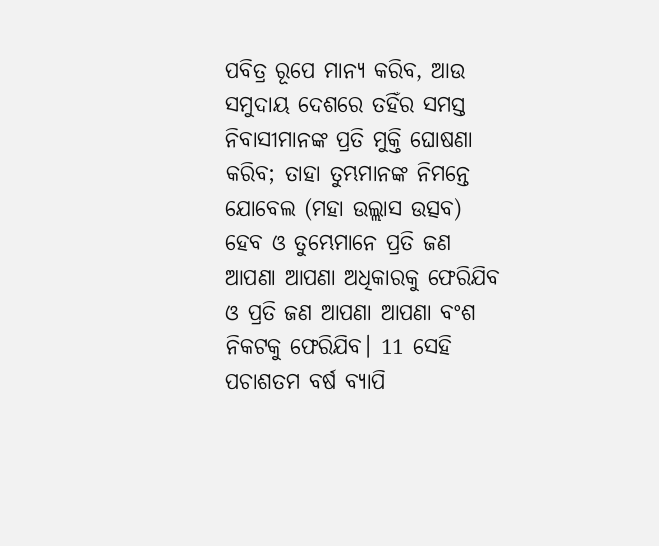ପବିତ୍ର ରୂପେ ମାନ୍ୟ କରିବ, ଆଉ ସମୁଦାୟ ଦେଶରେ ତହିଁର ସମସ୍ତ ନିବାସୀମାନଙ୍କ ପ୍ରତି ମୁକ୍ତି ଘୋଷଣା କରିବ; ତାହା ତୁମ୍ଭମାନଙ୍କ ନିମନ୍ତେ ଯୋବେଲ (ମହା ଉଲ୍ଲାସ ଉତ୍ସବ) ହେବ ଓ ତୁମ୍ଭେମାନେ ପ୍ରତି ଜଣ ଆପଣା ଆପଣା ଅଧିକାରକୁ ଫେରିଯିବ ଓ ପ୍ରତି ଜଣ ଆପଣା ଆପଣା ବଂଶ ନିକଟକୁ ଫେରିଯିବ। 11 ସେହି ପଚାଶତମ ବର୍ଷ ବ୍ୟାପି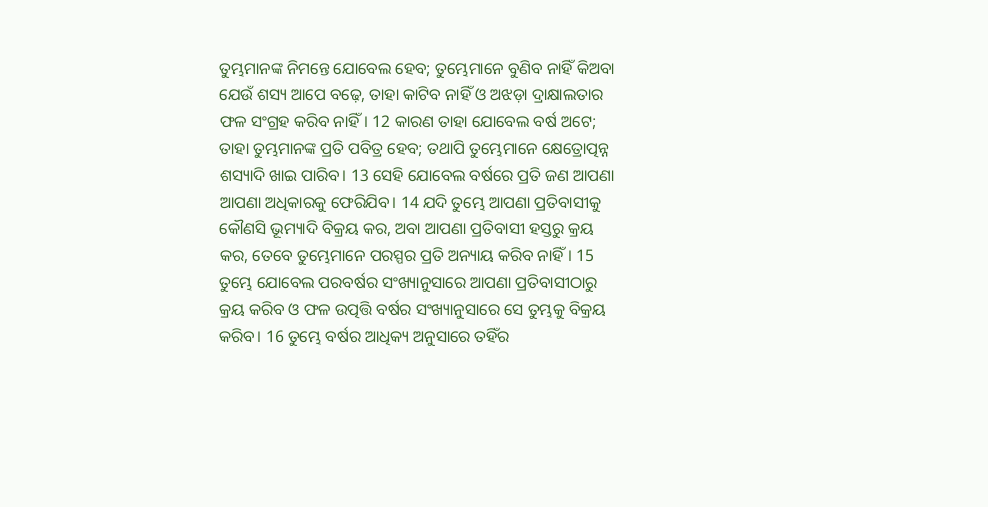ତୁମ୍ଭମାନଙ୍କ ନିମନ୍ତେ ଯୋବେଲ ହେବ; ତୁମ୍ଭେମାନେ ବୁଣିବ ନାହିଁ କିଅବା ଯେଉଁ ଶସ୍ୟ ଆପେ ବଢ଼େ, ତାହା କାଟିବ ନାହିଁ ଓ ଅଝଡ଼ା ଦ୍ରାକ୍ଷାଲତାର ଫଳ ସଂଗ୍ରହ କରିବ ନାହିଁ। 12 କାରଣ ତାହା ଯୋବେଲ ବର୍ଷ ଅଟେ; ତାହା ତୁମ୍ଭମାନଙ୍କ ପ୍ରତି ପବିତ୍ର ହେବ; ତଥାପି ତୁମ୍ଭେମାନେ କ୍ଷେତ୍ରୋତ୍ପନ୍ନ ଶସ୍ୟାଦି ଖାଇ ପାରିବ। 13 ସେହି ଯୋବେଲ ବର୍ଷରେ ପ୍ରତି ଜଣ ଆପଣା ଆପଣା ଅଧିକାରକୁ ଫେରିଯିବ। 14 ଯଦି ତୁମ୍ଭେ ଆପଣା ପ୍ରତିବାସୀକୁ କୌଣସି ଭୂମ୍ୟାଦି ବିକ୍ରୟ କର, ଅବା ଆପଣା ପ୍ରତିବାସୀ ହସ୍ତରୁ କ୍ରୟ କର, ତେବେ ତୁମ୍ଭେମାନେ ପରସ୍ପର ପ୍ରତି ଅନ୍ୟାୟ କରିବ ନାହିଁ। 15 ତୁମ୍ଭେ ଯୋବେଲ ପରବର୍ଷର ସଂଖ୍ୟାନୁସାରେ ଆପଣା ପ୍ରତିବାସୀଠାରୁ କ୍ରୟ କରିବ ଓ ଫଳ ଉତ୍ପତ୍ତି ବର୍ଷର ସଂଖ୍ୟାନୁସାରେ ସେ ତୁମ୍ଭକୁ ବିକ୍ରୟ କରିବ। 16 ତୁମ୍ଭେ ବର୍ଷର ଆଧିକ୍ୟ ଅନୁସାରେ ତହିଁର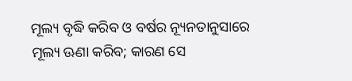ମୂଲ୍ୟ ବୃଦ୍ଧି କରିବ ଓ ବର୍ଷର ନ୍ୟୂନତାନୁସାରେ ମୂଲ୍ୟ ଊଣା କରିବ; କାରଣ ସେ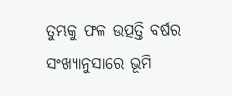ତୁମ୍ଭକୁ ଫଳ ଉତ୍ପତ୍ତି ବର୍ଷର ସଂଖ୍ୟାନୁସାରେ ଭୂମି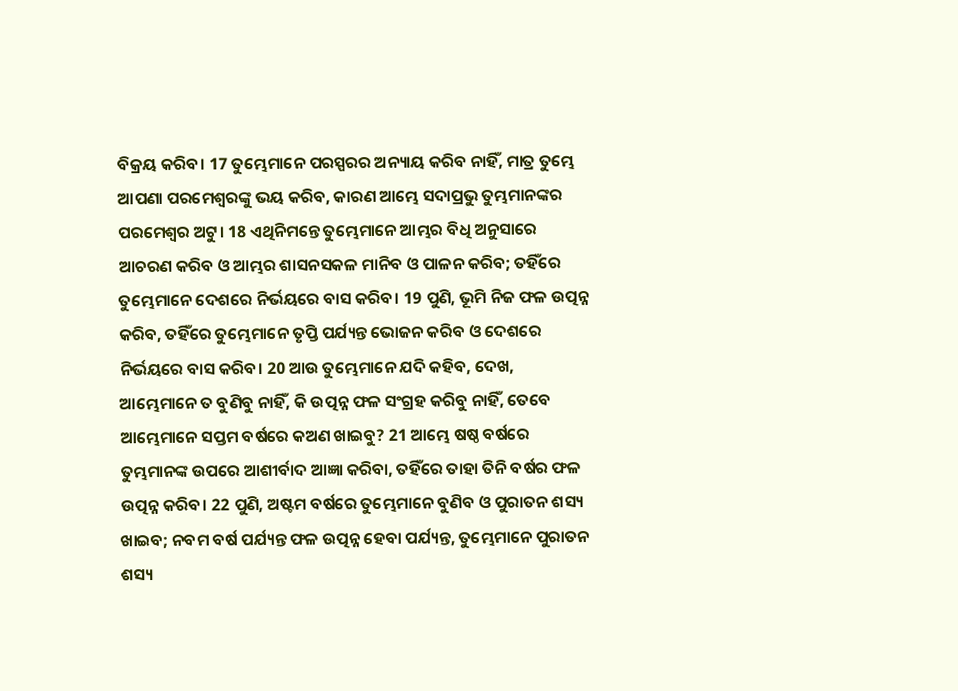ବିକ୍ରୟ କରିବ। 17 ତୁମ୍ଭେମାନେ ପରସ୍ପରର ଅନ୍ୟାୟ କରିବ ନାହିଁ, ମାତ୍ର ତୁମ୍ଭେ ଆପଣା ପରମେଶ୍ୱରଙ୍କୁ ଭୟ କରିବ, କାରଣ ଆମ୍ଭେ ସଦାପ୍ରଭୁ ତୁମ୍ଭମାନଙ୍କର ପରମେଶ୍ୱର ଅଟୁ। 18 ଏଥିନିମନ୍ତେ ତୁମ୍ଭେମାନେ ଆମ୍ଭର ବିଧି ଅନୁସାରେ ଆଚରଣ କରିବ ଓ ଆମ୍ଭର ଶାସନସକଳ ମାନିବ ଓ ପାଳନ କରିବ; ତହିଁରେ ତୁମ୍ଭେମାନେ ଦେଶରେ ନିର୍ଭୟରେ ବାସ କରିବ। 19 ପୁଣି, ଭୂମି ନିଜ ଫଳ ଉତ୍ପନ୍ନ କରିବ, ତହିଁରେ ତୁମ୍ଭେମାନେ ତୃପ୍ତି ପର୍ଯ୍ୟନ୍ତ ଭୋଜନ କରିବ ଓ ଦେଶରେ ନିର୍ଭୟରେ ବାସ କରିବ। 20 ଆଉ ତୁମ୍ଭେମାନେ ଯଦି କହିବ, ଦେଖ, ଆମ୍ଭେମାନେ ତ ବୁଣିବୁ ନାହିଁ, କି ଉତ୍ପନ୍ନ ଫଳ ସଂଗ୍ରହ କରିବୁ ନାହିଁ, ତେବେ ଆମ୍ଭେମାନେ ସପ୍ତମ ବର୍ଷରେ କଅଣ ଖାଇବୁ? 21 ଆମ୍ଭେ ଷଷ୍ଠ ବର୍ଷରେ ତୁମ୍ଭମାନଙ୍କ ଉପରେ ଆଶୀର୍ବାଦ ଆଜ୍ଞା କରିବା, ତହିଁରେ ତାହା ତିନି ବର୍ଷର ଫଳ ଉତ୍ପନ୍ନ କରିବ। 22 ପୁଣି, ଅଷ୍ଟମ ବର୍ଷରେ ତୁମ୍ଭେମାନେ ବୁଣିବ ଓ ପୁରାତନ ଶସ୍ୟ ଖାଇବ; ନବମ ବର୍ଷ ପର୍ଯ୍ୟନ୍ତ ଫଳ ଉତ୍ପନ୍ନ ହେବା ପର୍ଯ୍ୟନ୍ତ, ତୁମ୍ଭେମାନେ ପୁରାତନ ଶସ୍ୟ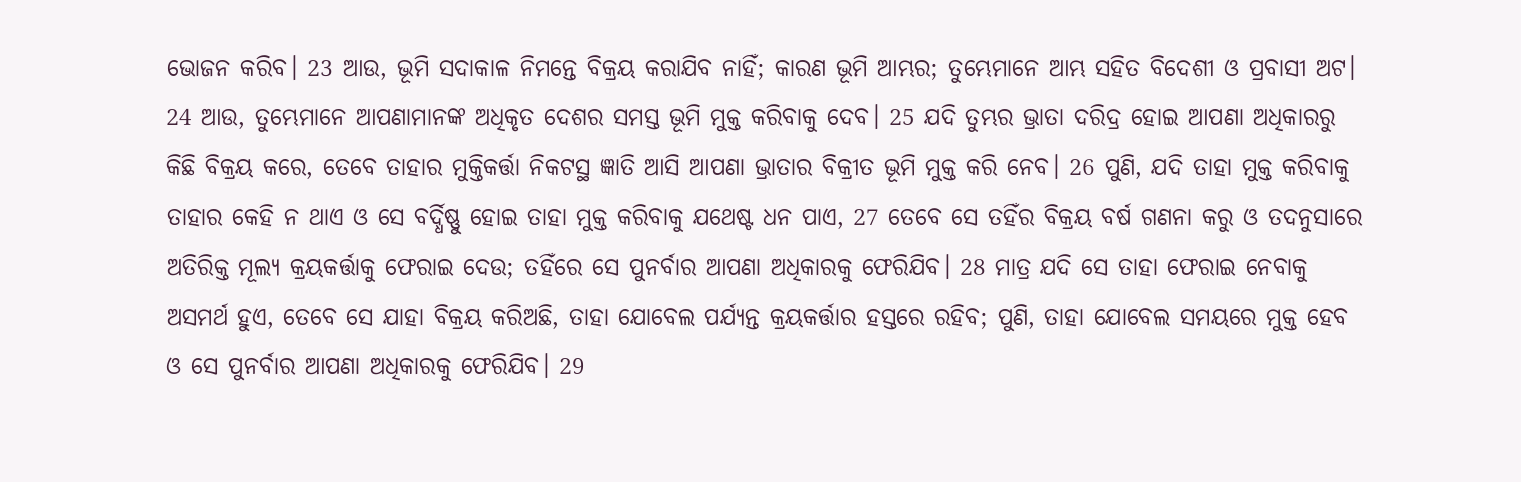ଭୋଜନ କରିବ। 23 ଆଉ, ଭୂମି ସଦାକାଳ ନିମନ୍ତେ ବିକ୍ରୟ କରାଯିବ ନାହିଁ; କାରଣ ଭୂମି ଆମ୍ଭର; ତୁମ୍ଭେମାନେ ଆମ୍ଭ ସହିତ ବିଦେଶୀ ଓ ପ୍ରବାସୀ ଅଟ। 24 ଆଉ, ତୁମ୍ଭେମାନେ ଆପଣାମାନଙ୍କ ଅଧିକୃତ ଦେଶର ସମସ୍ତ ଭୂମି ମୁକ୍ତ କରିବାକୁ ଦେବ। 25 ଯଦି ତୁମ୍ଭର ଭ୍ରାତା ଦରିଦ୍ର ହୋଇ ଆପଣା ଅଧିକାରରୁ କିଛି ବିକ୍ରୟ କରେ, ତେବେ ତାହାର ମୁକ୍ତିକର୍ତ୍ତା ନିକଟସ୍ଥ ଜ୍ଞାତି ଆସି ଆପଣା ଭ୍ରାତାର ବିକ୍ରୀତ ଭୂମି ମୁକ୍ତ କରି ନେବ। 26 ପୁଣି, ଯଦି ତାହା ମୁକ୍ତ କରିବାକୁ ତାହାର କେହି ନ ଥାଏ ଓ ସେ ବର୍ଦ୍ଧିଷ୍ଣୁ ହୋଇ ତାହା ମୁକ୍ତ କରିବାକୁ ଯଥେଷ୍ଟ ଧନ ପାଏ, 27 ତେବେ ସେ ତହିଁର ବିକ୍ରୟ ବର୍ଷ ଗଣନା କରୁ ଓ ତଦନୁସାରେ ଅତିରିକ୍ତ ମୂଲ୍ୟ କ୍ରୟକର୍ତ୍ତାକୁ ଫେରାଇ ଦେଉ; ତହିଁରେ ସେ ପୁନର୍ବାର ଆପଣା ଅଧିକାରକୁ ଫେରିଯିବ। 28 ମାତ୍ର ଯଦି ସେ ତାହା ଫେରାଇ ନେବାକୁ ଅସମର୍ଥ ହୁଏ, ତେବେ ସେ ଯାହା ବିକ୍ରୟ କରିଅଛି, ତାହା ଯୋବେଲ ପର୍ଯ୍ୟନ୍ତ କ୍ରୟକର୍ତ୍ତାର ହସ୍ତରେ ରହିବ; ପୁଣି, ତାହା ଯୋବେଲ ସମୟରେ ମୁକ୍ତ ହେବ ଓ ସେ ପୁନର୍ବାର ଆପଣା ଅଧିକାରକୁ ଫେରିଯିବ। 29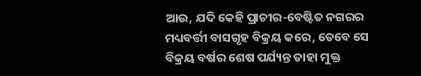ଆଉ, ଯଦି କେହି ପ୍ରାଚୀର-ବେଷ୍ଟିତ ନଗରର ମଧ୍ୟବର୍ତ୍ତୀ ବାସଗୃହ ବିକ୍ରୟ କରେ, ତେବେ ସେ ବିକ୍ରୟ ବର୍ଷର ଶେଷ ପର୍ଯ୍ୟନ୍ତ ତାହା ମୁକ୍ତ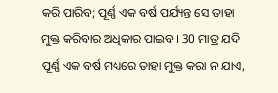କରି ପାରିବ; ପୂର୍ଣ୍ଣ ଏକ ବର୍ଷ ପର୍ଯ୍ୟନ୍ତ ସେ ତାହା ମୁକ୍ତ କରିବାର ଅଧିକାର ପାଇବ। 30 ମାତ୍ର ଯଦି ପୂର୍ଣ୍ଣ ଏକ ବର୍ଷ ମଧ୍ୟରେ ତାହା ମୁକ୍ତ କରା ନ ଯାଏ,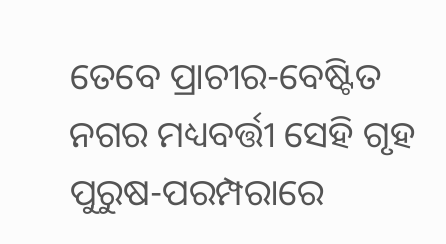ତେବେ ପ୍ରାଚୀର-ବେଷ୍ଟିତ ନଗର ମଧ୍ୟବର୍ତ୍ତୀ ସେହି ଗୃହ ପୁରୁଷ-ପରମ୍ପରାରେ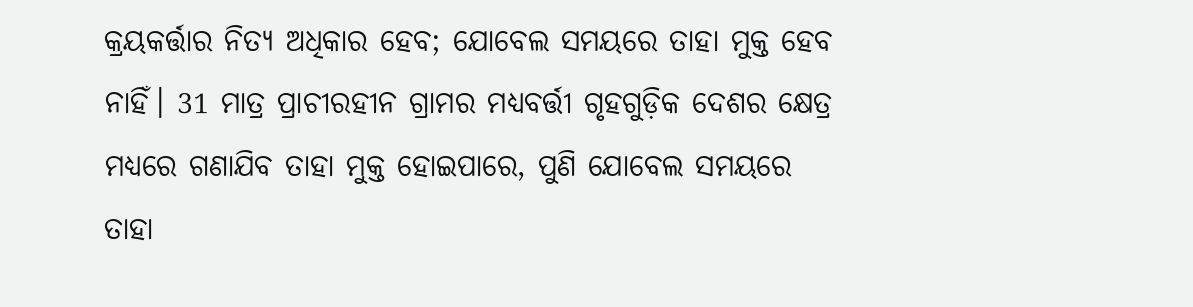କ୍ରୟକର୍ତ୍ତାର ନିତ୍ୟ ଅଧିକାର ହେବ; ଯୋବେଲ ସମୟରେ ତାହା ମୁକ୍ତ ହେବ ନାହିଁ। 31 ମାତ୍ର ପ୍ରାଚୀରହୀନ ଗ୍ରାମର ମଧ୍ୟବର୍ତ୍ତୀ ଗୃହଗୁଡ଼ିକ ଦେଶର କ୍ଷେତ୍ର ମଧ୍ୟରେ ଗଣାଯିବ ତାହା ମୁକ୍ତ ହୋଇପାରେ, ପୁଣି ଯୋବେଲ ସମୟରେ ତାହା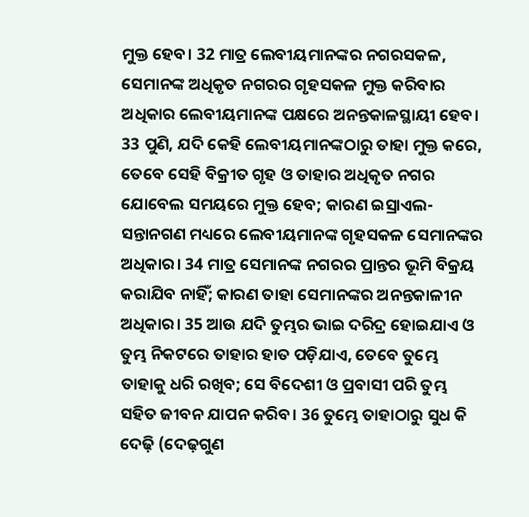ମୁକ୍ତ ହେବ। 32 ମାତ୍ର ଲେବୀୟମାନଙ୍କର ନଗରସକଳ, ସେମାନଙ୍କ ଅଧିକୃତ ନଗରର ଗୃହସକଳ ମୁକ୍ତ କରିବାର ଅଧିକାର ଲେବୀୟମାନଙ୍କ ପକ୍ଷରେ ଅନନ୍ତକାଳସ୍ଥାୟୀ ହେବ। 33 ପୁଣି, ଯଦି କେହି ଲେବୀୟମାନଙ୍କଠାରୁ ତାହା ମୁକ୍ତ କରେ, ତେବେ ସେହି ବିକ୍ରୀତ ଗୃହ ଓ ତାହାର ଅଧିକୃତ ନଗର ଯୋବେଲ ସମୟରେ ମୁକ୍ତ ହେବ; କାରଣ ଇସ୍ରାଏଲ-ସନ୍ତାନଗଣ ମଧ୍ୟରେ ଲେବୀୟମାନଙ୍କ ଗୃହସକଳ ସେମାନଙ୍କର ଅଧିକାର। 34 ମାତ୍ର ସେମାନଙ୍କ ନଗରର ପ୍ରାନ୍ତର ଭୂମି ବିକ୍ରୟ କରାଯିବ ନାହିଁ; କାରଣ ତାହା ସେମାନଙ୍କର ଅନନ୍ତକାଳୀନ ଅଧିକାର। 35 ଆଉ ଯଦି ତୁମ୍ଭର ଭାଇ ଦରିଦ୍ର ହୋଇଯାଏ ଓ ତୁମ୍ଭ ନିକଟରେ ତାହାର ହାତ ପଡ଼ିଯାଏ, ତେବେ ତୁମ୍ଭେ ତାହାକୁ ଧରି ରଖିବ; ସେ ବିଦେଶୀ ଓ ପ୍ରବାସୀ ପରି ତୁମ୍ଭ ସହିତ ଜୀବନ ଯାପନ କରିବ। 36 ତୁମ୍ଭେ ତାହାଠାରୁ ସୁଧ କି ଦେଢ଼ି (ଦେଢ଼ଗୁଣ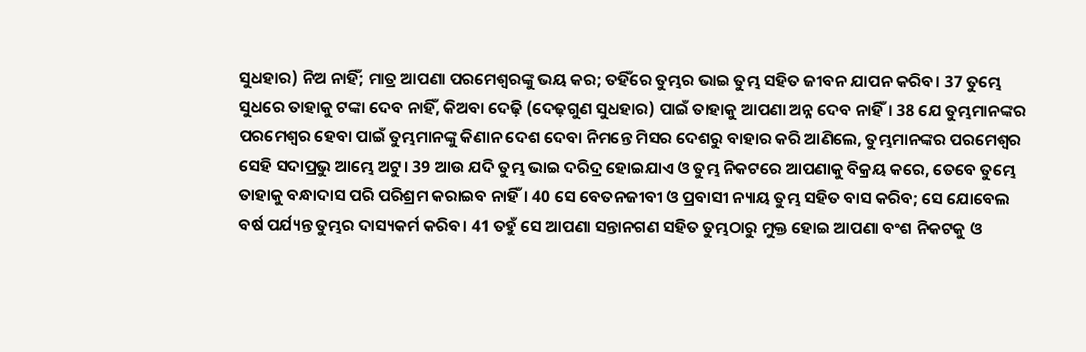ସୁଧହାର) ନିଅ ନାହିଁ; ମାତ୍ର ଆପଣା ପରମେଶ୍ୱରଙ୍କୁ ଭୟ କର; ତହିଁରେ ତୁମ୍ଭର ଭାଇ ତୁମ୍ଭ ସହିତ ଜୀବନ ଯାପନ କରିବ। 37 ତୁମ୍ଭେ ସୁଧରେ ତାହାକୁ ଟଙ୍କା ଦେବ ନାହିଁ, କିଅବା ଦେଢ଼ି (ଦେଢ଼ଗୁଣ ସୁଧହାର) ପାଇଁ ତାହାକୁ ଆପଣା ଅନ୍ନ ଦେବ ନାହିଁ। 38 ଯେ ତୁମ୍ଭମାନଙ୍କର ପରମେଶ୍ୱର ହେବା ପାଇଁ ତୁମ୍ଭମାନଙ୍କୁ କିଣାନ ଦେଶ ଦେବା ନିମନ୍ତେ ମିସର ଦେଶରୁ ବାହାର କରି ଆଣିଲେ, ତୁମ୍ଭମାନଙ୍କର ପରମେଶ୍ୱର ସେହି ସଦାପ୍ରଭୁ ଆମ୍ଭେ ଅଟୁ। 39 ଆଉ ଯଦି ତୁମ୍ଭ ଭାଇ ଦରିଦ୍ର ହୋଇଯାଏ ଓ ତୁମ୍ଭ ନିକଟରେ ଆପଣାକୁ ବିକ୍ରୟ କରେ, ତେବେ ତୁମ୍ଭେ ତାହାକୁ ବନ୍ଧାଦାସ ପରି ପରିଶ୍ରମ କରାଇବ ନାହିଁ। 40 ସେ ବେତନଜୀବୀ ଓ ପ୍ରବାସୀ ନ୍ୟାୟ ତୁମ୍ଭ ସହିତ ବାସ କରିବ; ସେ ଯୋବେଲ ବର୍ଷ ପର୍ଯ୍ୟନ୍ତ ତୁମ୍ଭର ଦାସ୍ୟକର୍ମ କରିବ। 41 ତହୁଁ ସେ ଆପଣା ସନ୍ତାନଗଣ ସହିତ ତୁମ୍ଭଠାରୁ ମୁକ୍ତ ହୋଇ ଆପଣା ବଂଶ ନିକଟକୁ ଓ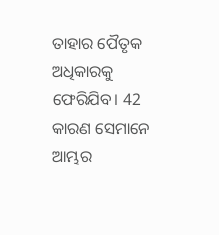ତାହାର ପୈତୃକ ଅଧିକାରକୁ ଫେରିଯିବ। 42 କାରଣ ସେମାନେ ଆମ୍ଭର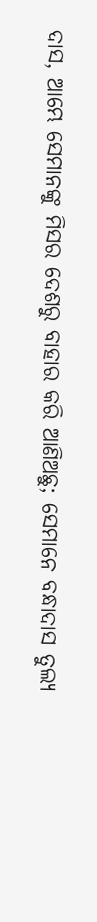ଦାସ, ଆମ୍ଭେ ସେମାନଙ୍କୁ ମିସର ଦେଶରୁ ବାହାର କରି ଆଣିଅଛୁ; ସେମାନେ ବନ୍ଧାଦାସ ତୁଲ୍ୟ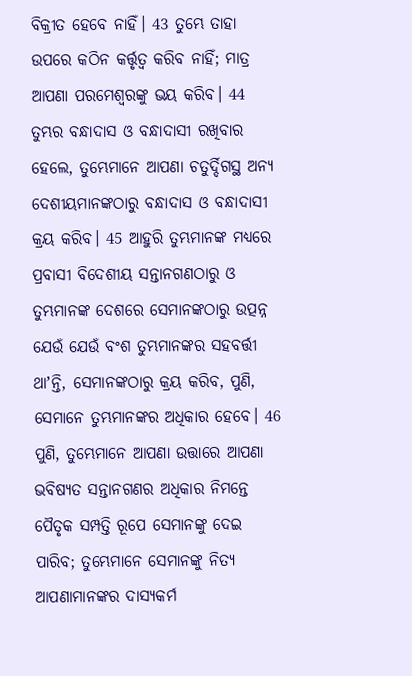ବିକ୍ରୀତ ହେବେ ନାହିଁ। 43 ତୁମ୍ଭେ ତାହା ଉପରେ କଠିନ କର୍ତ୍ତୃତ୍ୱ କରିବ ନାହିଁ; ମାତ୍ର ଆପଣା ପରମେଶ୍ୱରଙ୍କୁ ଭୟ କରିବ। 44 ତୁମ୍ଭର ବନ୍ଧାଦାସ ଓ ବନ୍ଧାଦାସୀ ରଖିବାର ହେଲେ, ତୁମ୍ଭେମାନେ ଆପଣା ଚତୁର୍ଦ୍ଦିଗସ୍ଥ ଅନ୍ୟ ଦେଶୀୟମାନଙ୍କଠାରୁ ବନ୍ଧାଦାସ ଓ ବନ୍ଧାଦାସୀ କ୍ରୟ କରିବ। 45 ଆହୁରି ତୁମ୍ଭମାନଙ୍କ ମଧ୍ୟରେ ପ୍ରବାସୀ ବିଦେଶୀୟ ସନ୍ତାନଗଣଠାରୁ ଓ ତୁମ୍ଭମାନଙ୍କ ଦେଶରେ ସେମାନଙ୍କଠାରୁ ଉତ୍ପନ୍ନ ଯେଉଁ ଯେଉଁ ବଂଶ ତୁମ୍ଭମାନଙ୍କର ସହବର୍ତ୍ତୀ ଥାʼନ୍ତି, ସେମାନଙ୍କଠାରୁ କ୍ରୟ କରିବ, ପୁଣି, ସେମାନେ ତୁମ୍ଭମାନଙ୍କର ଅଧିକାର ହେବେ। 46 ପୁଣି, ତୁମ୍ଭେମାନେ ଆପଣା ଉତ୍ତାରେ ଆପଣା ଭବିଷ୍ୟତ ସନ୍ତାନଗଣର ଅଧିକାର ନିମନ୍ତେ ପୈତୃକ ସମ୍ପତ୍ତି ରୂପେ ସେମାନଙ୍କୁ ଦେଇ ପାରିବ; ତୁମ୍ଭେମାନେ ସେମାନଙ୍କୁ ନିତ୍ୟ ଆପଣାମାନଙ୍କର ଦାସ୍ୟକର୍ମ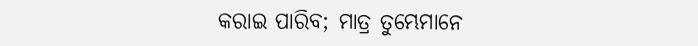କରାଇ ପାରିବ; ମାତ୍ର ତୁମ୍ଭେମାନେ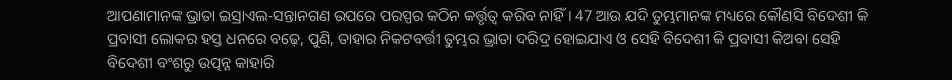ଆପଣାମାନଙ୍କ ଭ୍ରାତା ଇସ୍ରାଏଲ-ସନ୍ତାନଗଣ ଉପରେ ପରସ୍ପର କଠିନ କର୍ତ୍ତୃତ୍ୱ କରିବ ନାହିଁ। 47 ଆଉ ଯଦି ତୁମ୍ଭମାନଙ୍କ ମଧ୍ୟରେ କୌଣସି ବିଦେଶୀ କି ପ୍ରବାସୀ ଲୋକର ହସ୍ତ ଧନରେ ବଢ଼େ, ପୁଣି, ତାହାର ନିକଟବର୍ତ୍ତୀ ତୁମ୍ଭର ଭ୍ରାତା ଦରିଦ୍ର ହୋଇଯାଏ ଓ ସେହି ବିଦେଶୀ କି ପ୍ରବାସୀ କିଅବା ସେହି ବିଦେଶୀ ବଂଶରୁ ଉତ୍ପନ୍ନ କାହାରି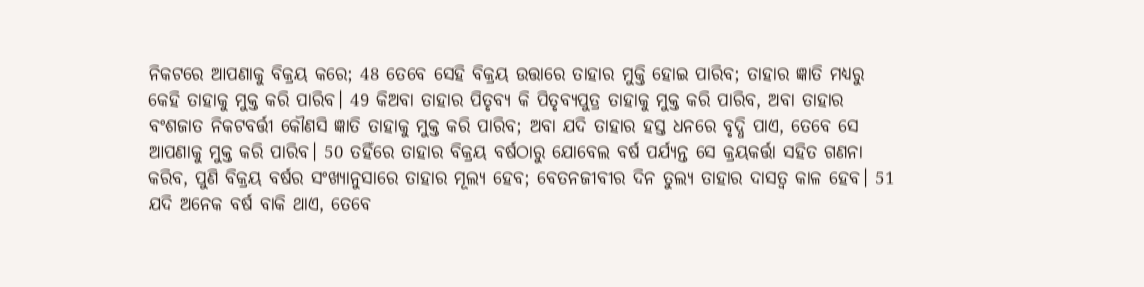ନିକଟରେ ଆପଣାକୁ ବିକ୍ରୟ କରେ; 48 ତେବେ ସେହି ବିକ୍ରୟ ଉତ୍ତାରେ ତାହାର ମୁକ୍ତି ହୋଇ ପାରିବ; ତାହାର ଜ୍ଞାତି ମଧ୍ୟରୁ କେହି ତାହାକୁ ମୁକ୍ତ କରି ପାରିବ। 49 କିଅବା ତାହାର ପିତୃବ୍ୟ କି ପିତୃବ୍ୟପୁତ୍ର ତାହାକୁ ମୁକ୍ତ କରି ପାରିବ, ଅବା ତାହାର ବଂଶଜାତ ନିକଟବର୍ତ୍ତୀ କୌଣସି ଜ୍ଞାତି ତାହାକୁ ମୁକ୍ତ କରି ପାରିବ; ଅବା ଯଦି ତାହାର ହସ୍ତ ଧନରେ ବୃଦ୍ଧି ପାଏ, ତେବେ ସେ ଆପଣାକୁ ମୁକ୍ତ କରି ପାରିବ। 50 ତହିଁରେ ତାହାର ବିକ୍ରୟ ବର୍ଷଠାରୁ ଯୋବେଲ ବର୍ଷ ପର୍ଯ୍ୟନ୍ତ ସେ କ୍ରୟକର୍ତ୍ତା ସହିତ ଗଣନା କରିବ, ପୁଣି ବିକ୍ରୟ ବର୍ଷର ସଂଖ୍ୟାନୁସାରେ ତାହାର ମୂଲ୍ୟ ହେବ; ବେତନଜୀବୀର ଦିନ ତୁଲ୍ୟ ତାହାର ଦାସତ୍ୱ କାଳ ହେବ। 51 ଯଦି ଅନେକ ବର୍ଷ ବାକି ଥାଏ, ତେବେ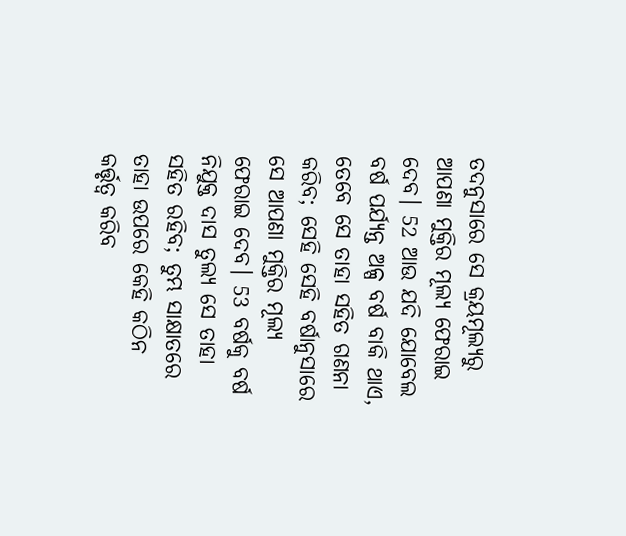ତଦନୁସାରେ ସେ କ୍ରୟମୂଲ୍ୟରୁ ଆପଣା ମୁକ୍ତିର ମୂଲ୍ୟ ଫେରାଇ ଦେବ। 52 ଆଉ ଯଦି ଯୋବେଲ ବର୍ଷ ପର୍ଯ୍ୟନ୍ତ ଅଳ୍ପ ବର୍ଷ ବାକି ଥାଏ, ତେବେ ସେ ତାହା ସହିତ ଗଣନା କରିବ; ସେହି ସେହି ବର୍ଷାନୁସାରେ ସେ ଆପଣା ମୁକ୍ତିର ମୂଲ୍ୟ ଫେରାଇ ଦେବ। 53 ବର୍ଷକୁ ବର୍ଷ ନିଯୁକ୍ତ ଦାସ ତୁଲ୍ୟ ସେ ତାହା ସହିତ ରହିବ; ତୁମ୍ଭ ସାକ୍ଷାତରେ ତାହା ଉପରେ କେହି କଠିନ କର୍ତ୍ତୃତ୍ୱ କରିବ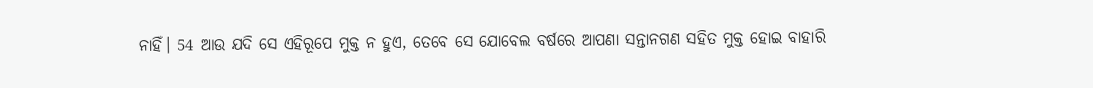ନାହିଁ। 54 ଆଉ ଯଦି ସେ ଏହିରୂପେ ମୁକ୍ତ ନ ହୁଏ, ତେବେ ସେ ଯୋବେଲ ବର୍ଷରେ ଆପଣା ସନ୍ତାନଗଣ ସହିତ ମୁକ୍ତ ହୋଇ ବାହାରି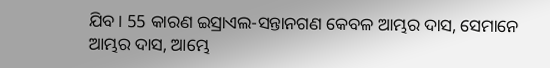ଯିବ। 55 କାରଣ ଇସ୍ରାଏଲ-ସନ୍ତାନଗଣ କେବଳ ଆମ୍ଭର ଦାସ, ସେମାନେ ଆମ୍ଭର ଦାସ, ଆମ୍ଭେ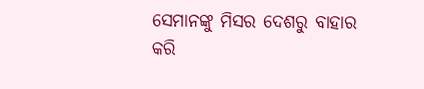ସେମାନଙ୍କୁ ମିସର ଦେଶରୁ ବାହାର କରି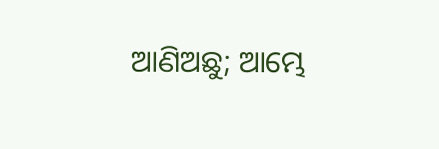ଆଣିଅଛୁ; ଆମ୍ଭେ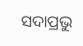ସଦାପ୍ରଭୁ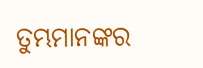ତୁମ୍ଭମାନଙ୍କର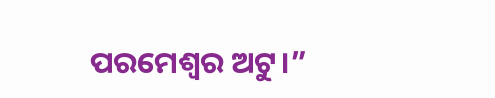ପରମେଶ୍ୱର ଅଟୁ।”